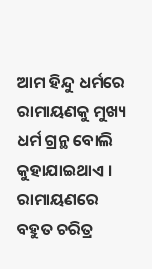ଆମ ହିନ୍ଦୁ ଧର୍ମରେ ରାମାୟଣକୁ ମୁଖ୍ୟ ଧର୍ମ ଗ୍ରନ୍ଥ ବୋଲି କୁହାଯାଇଥାଏ । ରାମାୟଣରେ ବହୁତ ଚରିତ୍ର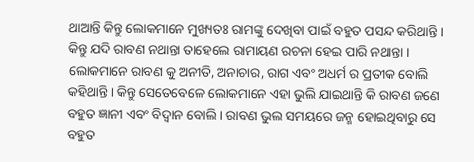ଥାଆନ୍ତି କିନ୍ତୁ ଲୋକମାନେ ମୁଖ୍ୟତଃ ରାମଙ୍କୁ ଦେଖିବା ପାଇଁ ବହୁତ ପସନ୍ଦ କରିଥାନ୍ତି । କିନ୍ତୁ ଯଦି ରାବଣ ନଥାନ୍ତା ତାହେଲେ ରାମାୟଣ ରଚନା ହେଇ ପାରି ନଥାନ୍ତା । ଲୋକମାନେ ରାବଣ କୁ ଅନୀତି, ଅନାଚାର, ରାଗ ଏବଂ ଅଧର୍ମ ର ପ୍ରତୀକ ବୋଲି କହିଥାନ୍ତି । କିନ୍ତୁ ସେତେବେଳେ ଲୋକମାନେ ଏହା ଭୁଲି ଯାଇଥାନ୍ତି କି ରାବଣ ଜଣେ ବହୁତ ଜ୍ଞାନୀ ଏବଂ ବିଦ୍ଵାନ ବୋଲି । ରାବଣ ଭୁଲ ସମୟରେ ଜନ୍ମ ହୋଇଥିବାରୁ ସେ ବହୁତ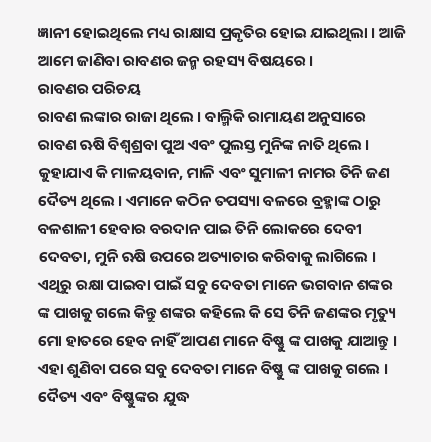ଜ୍ଞାନୀ ହୋଇଥିଲେ ମଧ୍ୟ ରାକ୍ଷାସ ପ୍ରକୃତିର ହୋଇ ଯାଇଥିଲା । ଆଜି ଆମେ ଜାଣିବା ରାବଣର ଜନ୍ମ ରହସ୍ୟ ବିଷୟରେ ।
ରାବଣର ପରିଚୟ
ରାବଣ ଲଙ୍କାର ରାଜା ଥିଲେ । ବାଲ୍ମିକି ରାମାୟଣ ଅନୁସାରେ ରାବଣ ଋଷି ବିଶ୍ଵଶ୍ରବା ପୁଅ ଏବଂ ପୁଲସ୍ତ ମୁନିଙ୍କ ନାତି ଥିଲେ । କୁହାଯାଏ କି ମାଳୟବାନ, ମାଳି ଏବଂ ସୁମାଳୀ ନାମର ତିନି ଜଣ ଦୈତ୍ୟ ଥିଲେ । ଏମାନେ କଠିନ ତପସ୍ୟା ବଳରେ ବ୍ରହ୍ମାଙ୍କ ଠାରୁ ବଳଶାଳୀ ହେବାର ବରଦାନ ପାଇ ତିନି ଲୋକରେ ଦେବୀ ଦେବତା, ମୁନି ଋଷି ଉପରେ ଅତ୍ୟାଚାର କରିବାକୁ ଲାଗିଲେ । ଏଥିରୁ ରକ୍ଷା ପାଇବା ପାଇଁ ସବୁ ଦେବତା ମାନେ ଭଗବାନ ଶଙ୍କର ଙ୍କ ପାଖକୁ ଗଲେ କିନ୍ତୁ ଶଙ୍କର କହିଲେ କି ସେ ତିନି ଜଣଙ୍କର ମୃତ୍ୟୁ ମୋ ହାତରେ ହେବ ନାହିଁ ଆପଣ ମାନେ ବିଷ୍ଣୁ ଙ୍କ ପାଖକୁ ଯାଆନ୍ତୁ । ଏହା ଶୁଣିବା ପରେ ସବୁ ଦେବତା ମାନେ ବିଷ୍ଣୁ ଙ୍କ ପାଖକୁ ଗଲେ ।
ଦୈତ୍ୟ ଏବଂ ବିଷ୍ଣୁଙ୍କର ଯୁଦ୍ଧ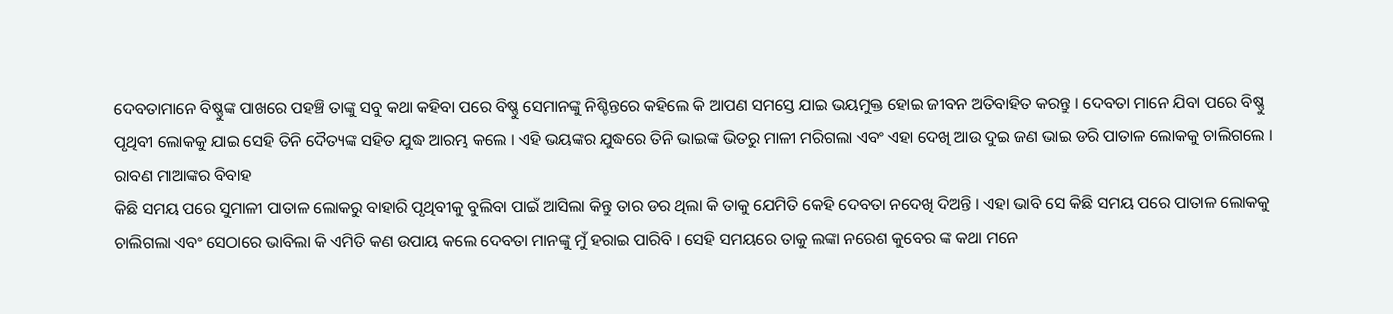ଦେବତାମାନେ ବିଷ୍ଣୁଙ୍କ ପାଖରେ ପହଞ୍ଚି ତାଙ୍କୁ ସବୁ କଥା କହିବା ପରେ ବିଷ୍ଣୁ ସେମାନଙ୍କୁ ନିଶ୍ଚିନ୍ତରେ କହିଲେ କି ଆପଣ ସମସ୍ତେ ଯାଇ ଭୟମୁକ୍ତ ହୋଇ ଜୀବନ ଅତିବାହିତ କରନ୍ତୁ । ଦେବତା ମାନେ ଯିବା ପରେ ବିଷ୍ଣୁ ପୃଥିବୀ ଲୋକକୁ ଯାଇ ସେହି ତିନି ଦୈତ୍ୟଙ୍କ ସହିତ ଯୁଦ୍ଧ ଆରମ୍ଭ କଲେ । ଏହି ଭୟଙ୍କର ଯୁଦ୍ଧରେ ତିନି ଭାଇଙ୍କ ଭିତରୁ ମାଳୀ ମରିଗଲା ଏବଂ ଏହା ଦେଖି ଆଉ ଦୁଇ ଜଣ ଭାଇ ଡରି ପାତାଳ ଲୋକକୁ ଚାଲିଗଲେ ।
ରାବଣ ମାଆଙ୍କର ବିବାହ
କିଛି ସମୟ ପରେ ସୁମାଳୀ ପାତାଳ ଲୋକରୁ ବାହାରି ପୃଥିବୀକୁ ବୁଲିବା ପାଇଁ ଆସିଲା କିନ୍ତୁ ତାର ଡର ଥିଲା କି ତାକୁ ଯେମିତି କେହି ଦେବତା ନଦେଖି ଦିଅନ୍ତି । ଏହା ଭାବି ସେ କିଛି ସମୟ ପରେ ପାତାଳ ଲୋକକୁ ଚାଲିଗଲା ଏବଂ ସେଠାରେ ଭାବିଲା କି ଏମିତି କଣ ଉପାୟ କଲେ ଦେବତା ମାନଙ୍କୁ ମୁଁ ହରାଇ ପାରିବି । ସେହି ସମୟରେ ତାକୁ ଲଙ୍କା ନରେଶ କୁବେର ଙ୍କ କଥା ମନେ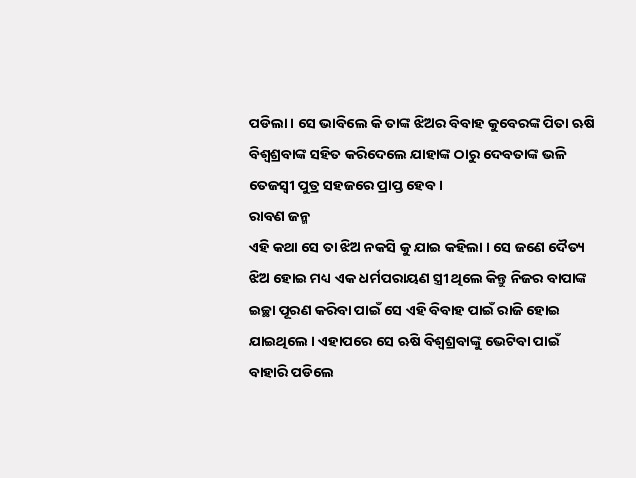ପଡିଲା । ସେ ଭାବିଲେ କି ତାଙ୍କ ଝିଅର ବିବାହ କୁବେରଙ୍କ ପିତା ଋଷି ବିଶ୍ଵଶ୍ରବାଙ୍କ ସହିତ କରିଦେଲେ ଯାହାଙ୍କ ଠାରୁ ଦେବତାଙ୍କ ଭଳି ତେଜସ୍ଵୀ ପୁତ୍ର ସହଜରେ ପ୍ରାପ୍ତ ହେବ ।
ରାବଣ ଜନ୍ମ
ଏହି କଥା ସେ ତା ଝିଅ ନକସି କୁ ଯାଇ କହିଲା । ସେ ଜଣେ ଦୈତ୍ୟ ଝିଅ ହୋଇ ମଧ୍ୟ ଏକ ଧର୍ମପରାୟଣ ସ୍ତ୍ରୀ ଥିଲେ କିନ୍ତୁ ନିଜର ବାପାଙ୍କ ଇଚ୍ଛା ପୂରଣ କରିବା ପାଇଁ ସେ ଏହି ବିବାହ ପାଇଁ ରାଜି ହୋଇ ଯାଇଥିଲେ । ଏହାପରେ ସେ ଋଷି ବିଶ୍ଵଶ୍ରବାଙ୍କୁ ଭେଟିବା ପାଇଁ ବାହାରି ପଡିଲେ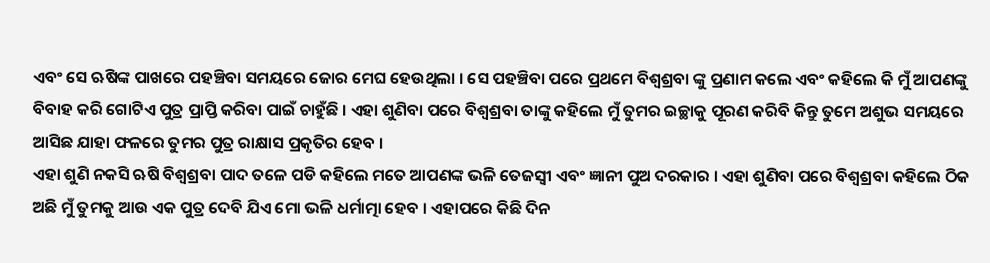ଏବଂ ସେ ଋଷିଙ୍କ ପାଖରେ ପହଞ୍ଚିବା ସମୟରେ ଜୋର ମେଘ ହେଉଥିଲା । ସେ ପହଞ୍ଚିବା ପରେ ପ୍ରଥମେ ବିଶ୍ଵଶ୍ରବା ଙ୍କୁ ପ୍ରଣାମ କଲେ ଏବଂ କହିଲେ କି ମୁଁ ଆପଣଙ୍କୁ ବିବାହ କରି ଗୋଟିଏ ପୁତ୍ର ପ୍ରାପ୍ତି କରିବା ପାଇଁ ଚାହୁଁଛି । ଏହା ଶୁଣିବା ପରେ ବିଶ୍ଵଶ୍ରବା ତାଙ୍କୁ କହିଲେ ମୁଁ ତୁମର ଇଚ୍ଛାକୁ ପୂରଣ କରିବି କିନ୍ତୁ ତୁମେ ଅଶୁଭ ସମୟରେ ଆସିଛ ଯାହା ଫଳରେ ତୁମର ପୁତ୍ର ରାକ୍ଷାସ ପ୍ରକୃତିର ହେବ ।
ଏହା ଶୁଣି ନକସି ଋଷି ବିଶ୍ଵଶ୍ରବା ପାଦ ତଳେ ପଡି କହିଲେ ମତେ ଆପଣଙ୍କ ଭଳି ତେଜସ୍ଵୀ ଏବଂ ଜ୍ଞାନୀ ପୁଅ ଦରକାର । ଏହା ଶୁଣିବା ପରେ ବିଶ୍ଵଶ୍ରବା କହିଲେ ଠିକ ଅଛି ମୁଁ ତୁମକୁ ଆଉ ଏକ ପୁତ୍ର ଦେବି ଯିଏ ମୋ ଭଳି ଧର୍ମାତ୍ମା ହେବ । ଏହାପରେ କିଛି ଦିନ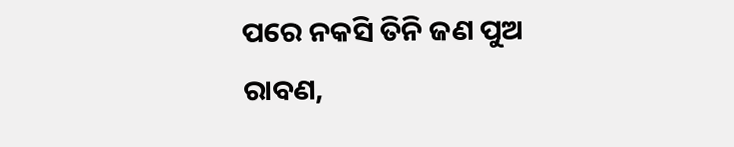ପରେ ନକସି ତିନି ଜଣ ପୁଅ ରାବଣ,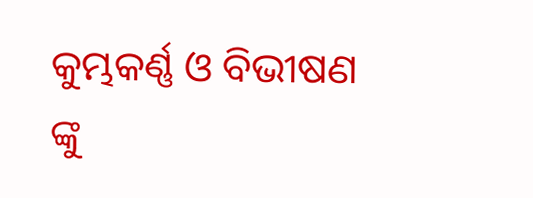କୁମ୍ଭକର୍ଣ୍ଣ ଓ ବିଭୀଷଣ ଙ୍କୁ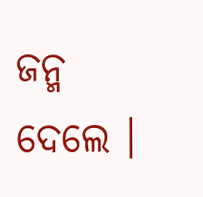ଜନ୍ମ ଦେଲେ ।